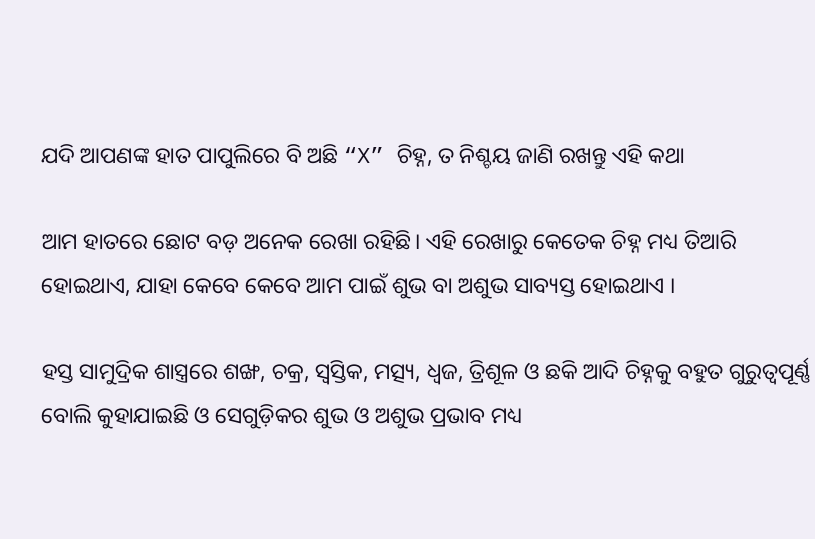ଯଦି ଆପଣଙ୍କ ହାତ ପାପୁଲିରେ ବି ଅଛି “X” ଚିହ୍ନ, ତ ନିଶ୍ଚୟ ଜାଣି ରଖନ୍ତୁ ଏହି କଥା

ଆମ ହାତରେ ଛୋଟ ବଡ଼ ଅନେକ ରେଖା ରହିଛି। ଏହି ରେଖାରୁ କେତେକ ଚିହ୍ନ ମଧ୍ୟ ତିଆରି ହୋଇଥାଏ, ଯାହା କେବେ କେବେ ଆମ ପାଇଁ ଶୁଭ ବା ଅଶୁଭ ସାବ୍ୟସ୍ତ ହୋଇଥାଏ ।

ହସ୍ତ ସାମୁଦ୍ରିକ ଶାସ୍ତ୍ରରେ ଶଙ୍ଖ, ଚକ୍ର, ସ୍ଵସ୍ତିକ, ମତ୍ସ୍ୟ, ଧ୍ଵଜ, ତ୍ରିଶୂଳ ଓ ଛକି ଆଦି ଚିହ୍ନକୁ ବହୁତ ଗୁରୁତ୍ୱପୂର୍ଣ୍ଣ ବୋଲି କୁହାଯାଇଛି ଓ ସେଗୁଡ଼ିକର ଶୁଭ ଓ ଅଶୁଭ ପ୍ରଭାବ ମଧ୍ୟ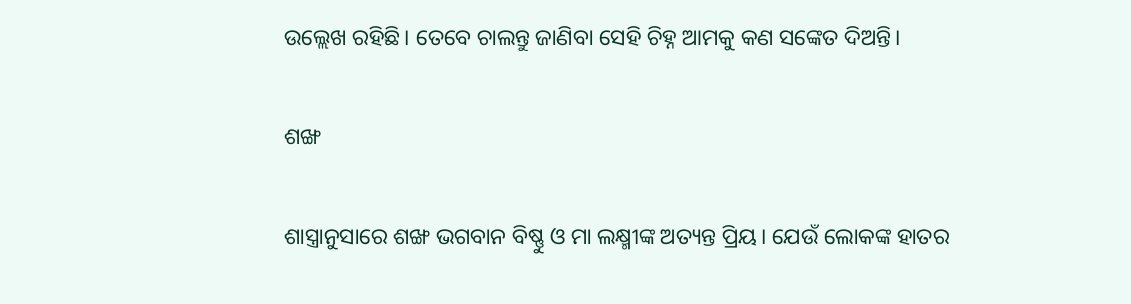ଉଲ୍ଲେଖ ରହିଛି। ତେବେ ଚାଲନ୍ତୁ ଜାଣିବା ସେହି ଚିହ୍ନ ଆମକୁ କଣ ସଙ୍କେତ ଦିଅନ୍ତି।

ଶଙ୍ଖ

ଶାସ୍ତ୍ରାନୁସାରେ ଶଙ୍ଖ ଭଗବାନ ବିଷ୍ଣୁ ଓ ମା ଲକ୍ଷ୍ମୀଙ୍କ ଅତ୍ୟନ୍ତ ପ୍ରିୟ। ଯେଉଁ ଲୋକଙ୍କ ହାତର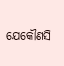ଯେକୌଣସି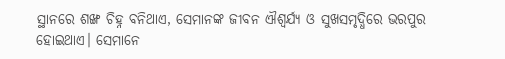ସ୍ଥାନରେ ଶଙ୍ଖ ଚିହ୍ନ ବନିଥାଏ, ସେମାନଙ୍କ ଜୀବନ ଐଶ୍ୱର୍ଯ୍ୟ ଓ ସୁଖସମୃଦ୍ଧିରେ ଭରପୁର ହୋଇଥାଏ। ସେମାନେ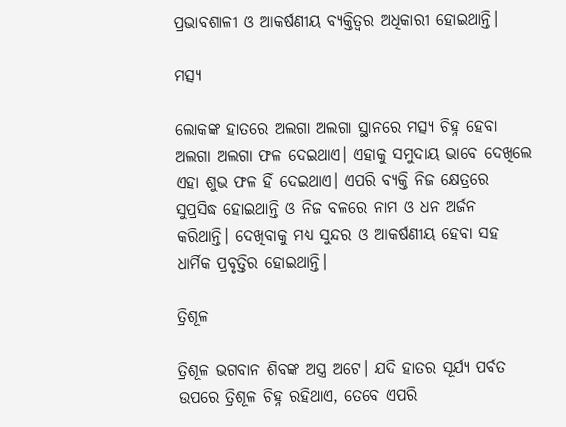ପ୍ରଭାବଶାଳୀ ଓ ଆକର୍ଷଣୀୟ ବ୍ୟକ୍ତିତ୍ୱର ଅଧିକାରୀ ହୋଇଥାନ୍ତି।

ମତ୍ସ୍ୟ

ଲୋକଙ୍କ ହାତରେ ଅଲଗା ଅଲଗା ସ୍ଥାନରେ ମତ୍ସ୍ୟ ଚିହ୍ନ ହେବା ଅଲଗା ଅଲଗା ଫଳ ଦେଇଥାଏ। ଏହାକୁ ସମୁଦାୟ ଭାବେ ଦେଖିଲେ ଏହା ଶୁଭ ଫଳ ହିଁ ଦେଇଥାଏ। ଏପରି ବ୍ୟକ୍ତି ନିଜ କ୍ଷେତ୍ରରେ ସୁପ୍ରସିଦ୍ଧ ହୋଇଥାନ୍ତି ଓ ନିଜ ବଳରେ ନାମ ଓ ଧନ ଅର୍ଜନ କରିଥାନ୍ତି। ଦେଖିବାକୁ ମଧ୍ୟ ସୁନ୍ଦର ଓ ଆକର୍ଷଣୀୟ ହେବା ସହ ଧାର୍ମିକ ପ୍ରବୃତ୍ତିର ହୋଇଥାନ୍ତି।

ତ୍ରିଶୂଳ

ତ୍ରିଶୂଳ ଭଗବାନ ଶିବଙ୍କ ଅସ୍ତ୍ର ଅଟେ। ଯଦି ହାତର ସୂର୍ଯ୍ୟ ପର୍ବତ ଉପରେ ତ୍ରିଶୂଳ ଚିହ୍ନ ରହିଥାଏ, ତେବେ ଏପରି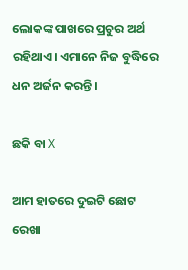ଲୋକଙ୍କ ପାଖରେ ପ୍ରଚୁର ଅର୍ଥ ରହିଥାଏ। ଏମାନେ ନିଜ ବୁଦ୍ଧିରେ ଧନ ଅର୍ଜନ କରନ୍ତି।

ଛକି ବା X

ଆମ ହାତରେ ଦୁଇଟି ଛୋଟ ରେଖା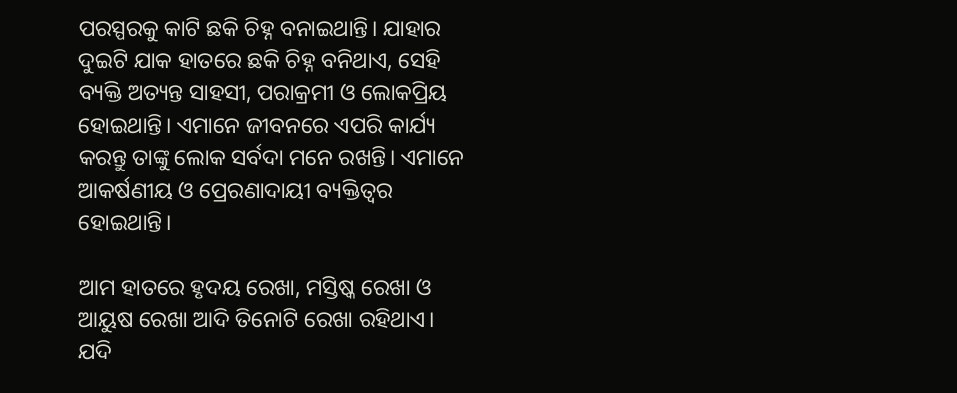ପରସ୍ପରକୁ କାଟି ଛକି ଚିହ୍ନ ବନାଇଥାନ୍ତି। ଯାହାର ଦୁଇଟି ଯାକ ହାତରେ ଛକି ଚିହ୍ନ ବନିଥାଏ, ସେହି ବ୍ୟକ୍ତି ଅତ୍ୟନ୍ତ ସାହସୀ, ପରାକ୍ରମୀ ଓ ଲୋକପ୍ରିୟ ହୋଇଥାନ୍ତି। ଏମାନେ ଜୀବନରେ ଏପରି କାର୍ଯ୍ୟ କରନ୍ତୁ ତାଙ୍କୁ ଲୋକ ସର୍ବଦା ମନେ ରଖନ୍ତି। ଏମାନେ ଆକର୍ଷଣୀୟ ଓ ପ୍ରେରଣାଦାୟୀ ବ୍ୟକ୍ତିତ୍ୱର ହୋଇଥାନ୍ତି।

ଆମ ହାତରେ ହୃଦୟ ରେଖା, ମସ୍ତିଷ୍କ ରେଖା ଓ ଆୟୁଷ ରେଖା ଆଦି ତିନୋଟି ରେଖା ରହିଥାଏ। ଯଦି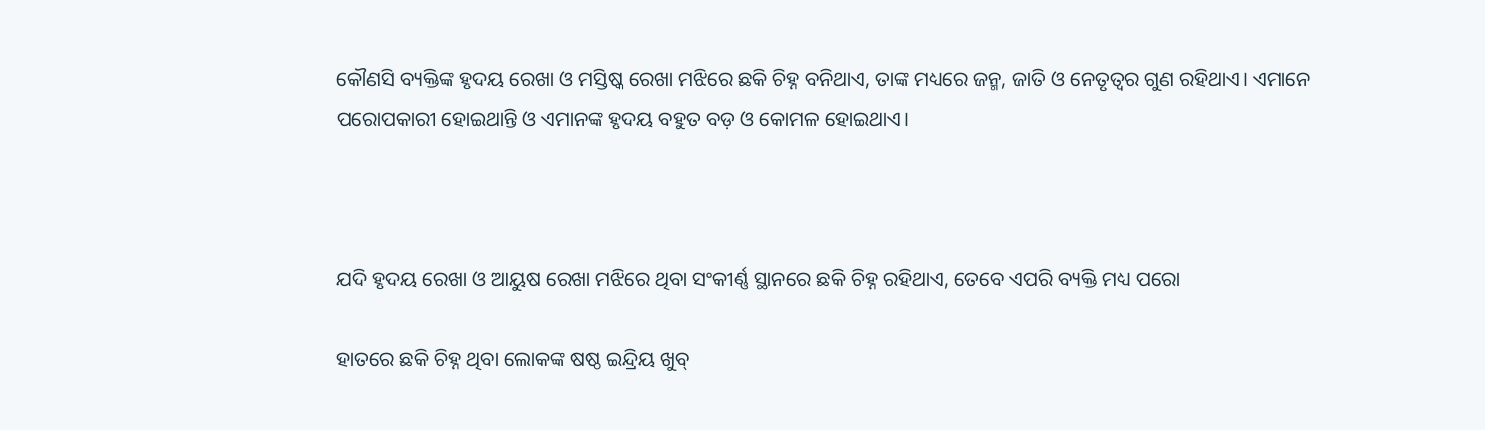କୌଣସି ବ୍ୟକ୍ତିଙ୍କ ହୃଦୟ ରେଖା ଓ ମସ୍ତିଷ୍କ ରେଖା ମଝିରେ ଛକି ଚିହ୍ନ ବନିଥାଏ, ତାଙ୍କ ମଧ୍ୟରେ ଜନ୍ମ, ଜାତି ଓ ନେତୃତ୍ବର ଗୁଣ ରହିଥାଏ। ଏମାନେ ପରୋପକାରୀ ହୋଇଥାନ୍ତି ଓ ଏମାନଙ୍କ ହୃଦୟ ବହୁତ ବଡ଼ ଓ କୋମଳ ହୋଇଥାଏ।



ଯଦି ହୃଦୟ ରେଖା ଓ ଆୟୁଷ ରେଖା ମଝିରେ ଥିବା ସଂକୀର୍ଣ୍ଣ ସ୍ଥାନରେ ଛକି ଚିହ୍ନ ରହିଥାଏ, ତେବେ ଏପରି ବ୍ୟକ୍ତି ମଧ୍ୟ ପରୋ

ହାତରେ ଛକି ଚିହ୍ନ ଥିବା ଲୋକଙ୍କ ଷଷ୍ଠ ଇନ୍ଦ୍ରିୟ ଖୁବ୍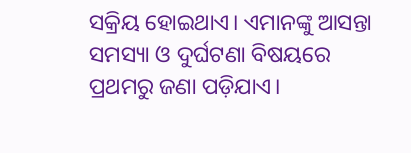ସକ୍ରିୟ ହୋଇଥାଏ। ଏମାନଙ୍କୁ ଆସନ୍ତା ସମସ୍ୟା ଓ ଦୁର୍ଘଟଣା ବିଷୟରେ ପ୍ରଥମରୁ ଜଣା ପଡ଼ିଯାଏ।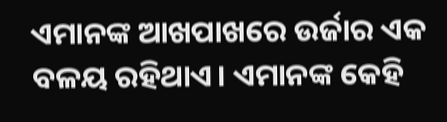ଏମାନଙ୍କ ଆଖପାଖରେ ଉର୍ଜାର ଏକ ବଳୟ ରହିଥାଏ। ଏମାନଙ୍କ କେହି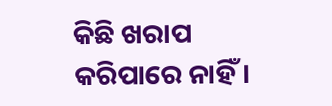କିଛି ଖରାପ କରିପାରେ ନାହିଁ।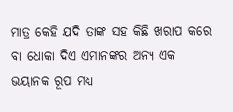ମାତ୍ର କେହି ଯଦି ତାଙ୍କ ସହ କିଛି ଖରାପ କରେ ବା ଧୋକା ଦିଏ ଏମାନଙ୍କର ଅନ୍ୟ ଏକ ଭୟାନକ ରୂପ ମଧ୍ୟ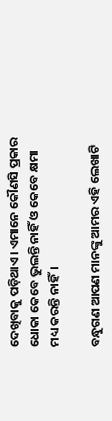ଦେଖିବାକୁ ପଡ଼ିଥାଏ। ଏମାନେ କୌଣସି ପ୍ରକାର ଧୋକା କେବେ ଭୁଲନ୍ତି ନାହିଁ ଓ କେବେ କ୍ଷମା ମଧ୍ୟ କରନ୍ତି ନାହିଁ।

ବନ୍ଧୁଗଣ ଆପଣ ମାନଙ୍କୁ ଆମର ଏହି ଲେଖାଟି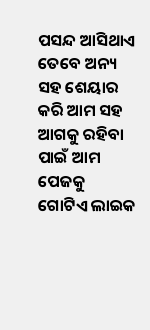ପସନ୍ଦ ଆସିଥାଏ ତେବେ ଅନ୍ୟ ସହ ଶେୟାର କରି ଆମ ସହ ଆଗକୁ ରହିବା ପାଇଁ ଆମ ପେଜକୁ ଗୋଟିଏ ଲାଇକ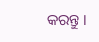କରନ୍ତୁ ।